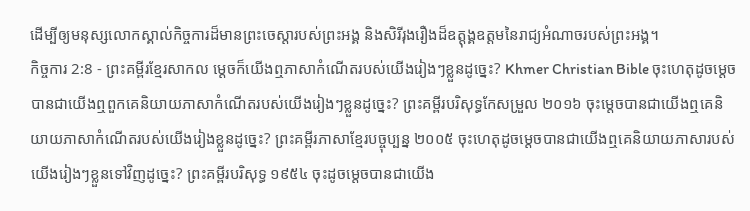ដើម្បីឲ្យមនុស្សលោកស្គាល់កិច្ចការដ៏មានព្រះចេស្ដារបស់ព្រះអង្គ និងសិរីរុងរឿងដ៏ឧត្ដុង្គឧត្ដមនៃរាជ្យអំណាចរបស់ព្រះអង្គ។
កិច្ចការ 2:8 - ព្រះគម្ពីរខ្មែរសាកល ម្ដេចក៏យើងឮភាសាកំណើតរបស់យើងរៀងៗខ្លួនដូច្នេះ? Khmer Christian Bible ចុះហេតុដូចម្ដេចបានជាយើងឮពួកគេនិយាយភាសាកំណើតរបស់យើងរៀងៗខ្លួនដូច្នេះ? ព្រះគម្ពីរបរិសុទ្ធកែសម្រួល ២០១៦ ចុះម្តេចបានជាយើងឮគេនិយាយភាសាកំណើតរបស់យើងរៀងខ្លួនដូច្នេះ? ព្រះគម្ពីរភាសាខ្មែរបច្ចុប្បន្ន ២០០៥ ចុះហេតុដូចម្ដេចបានជាយើងឮគេនិយាយភាសារបស់យើងរៀងៗខ្លួនទៅវិញដូច្នេះ? ព្រះគម្ពីរបរិសុទ្ធ ១៩៥៤ ចុះដូចម្តេចបានជាយើង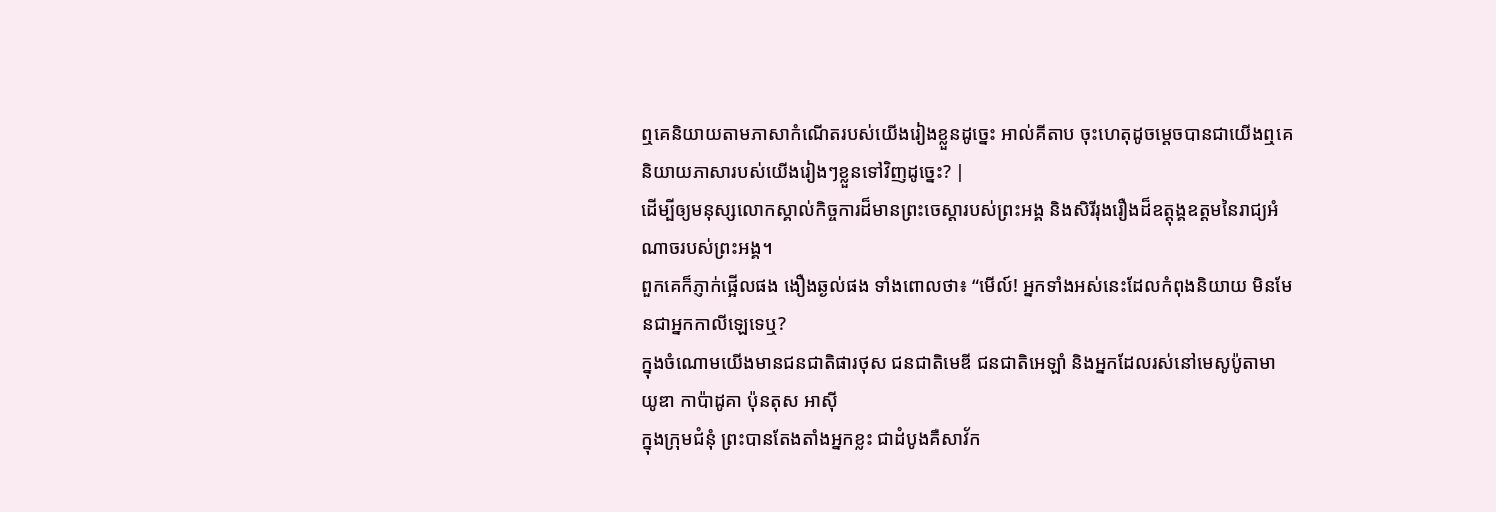ឮគេនិយាយតាមភាសាកំណើតរបស់យើងរៀងខ្លួនដូច្នេះ អាល់គីតាប ចុះហេតុដូចម្ដេចបានជាយើងឮគេនិយាយភាសារបស់យើងរៀងៗខ្លួនទៅវិញដូច្នេះ? |
ដើម្បីឲ្យមនុស្សលោកស្គាល់កិច្ចការដ៏មានព្រះចេស្ដារបស់ព្រះអង្គ និងសិរីរុងរឿងដ៏ឧត្ដុង្គឧត្ដមនៃរាជ្យអំណាចរបស់ព្រះអង្គ។
ពួកគេក៏ភ្ញាក់ផ្អើលផង ងឿងឆ្ងល់ផង ទាំងពោលថា៖ “មើល៍! អ្នកទាំងអស់នេះដែលកំពុងនិយាយ មិនមែនជាអ្នកកាលីឡេទេឬ?
ក្នុងចំណោមយើងមានជនជាតិផារថុស ជនជាតិមេឌី ជនជាតិអេឡាំ និងអ្នកដែលរស់នៅមេសូប៉ូតាមា យូឌា កាប៉ាដូគា ប៉ុនតុស អាស៊ី
ក្នុងក្រុមជំនុំ ព្រះបានតែងតាំងអ្នកខ្លះ ជាដំបូងគឺសាវ័ក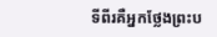ទីពីរគឺអ្នកថ្លែងព្រះប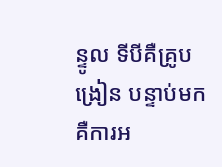ន្ទូល ទីបីគឺគ្រូបង្រៀន បន្ទាប់មកគឺការអ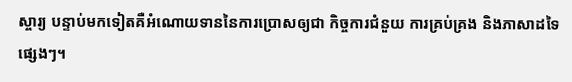ស្ចារ្យ បន្ទាប់មកទៀតគឺអំណោយទាននៃការប្រោសឲ្យជា កិច្ចការជំនួយ ការគ្រប់គ្រង និងភាសាដទៃផ្សេងៗ។